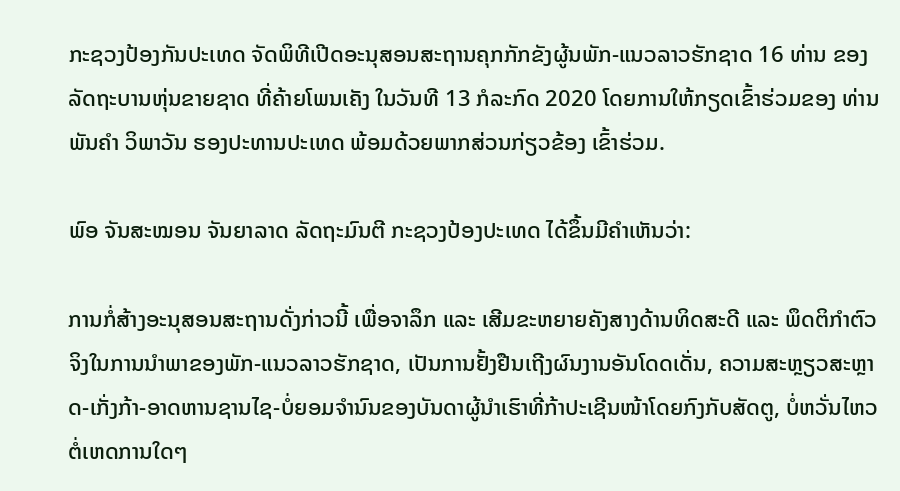ກະຊວງປ້ອງກັນປະເທດ ຈັດພິທີເປີດອະນຸສອນສະຖານຄຸກກັກຂັງຜູ້ນພັກ-ແນວລາວຮັກຊາດ 16 ທ່ານ ຂອງລັດຖະບານຫຸ່ນຂາຍຊາດ ທີ່ຄ້າຍໂພນເຄັງ ໃນວັນທີ 13 ກໍລະກົດ 2020 ໂດຍການໃຫ້ກຽດເຂົ້າຮ່ວມຂອງ ທ່ານ ພັນຄຳ ວິພາວັນ ຮອງປະທານປະເທດ ພ້ອມດ້ວຍພາກສ່ວນກ່ຽວຂ້ອງ ເຂົ້າຮ່ວມ.

ພົອ ຈັນສະໝອນ ຈັນຍາລາດ ລັດຖະມົນຕີ ກະຊວງປ້ອງປະເທດ ໄດ້ຂຶ້ນມີຄໍາເຫັນວ່າ:

ການກໍ່ສ້າງອະນຸສອນສະຖານດັ່ງກ່າວນີ້ ເພື່ອຈາລຶກ ແລະ ເສີມຂະຫຍາຍຄັງສາງດ້ານທິດສະດີ ແລະ ພຶດຕິກໍາຕົວຈິງໃນການນໍາພາຂອງພັກ-ແນວລາວຮັກຊາດ, ເປັນການຢັ້ງຢືນເຖີງຜົນງານອັນໂດດເດັ່ນ, ຄວາມສະຫຼຽວສະຫຼາດ-ເກັ່ງກ້າ-ອາດຫານຊານໄຊ-ບໍ່ຍອມຈໍານົນຂອງບັນດາຜູ້ນຳເຮົາທີ່ກ້າປະເຊີນໜ້າໂດຍກົງກັບສັດຕູ, ບໍ່ຫວັ່ນໄຫວຕໍ່ເຫດການໃດໆ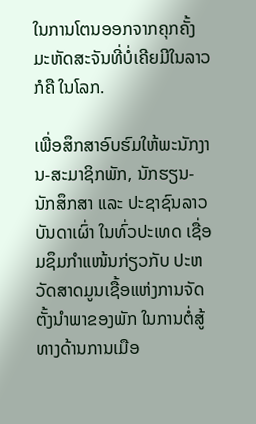ໃນການໂຕນອອກຈາກຄຸກຄັ້ງມະຫັດສະຈັນທີ່ບໍ່ເຄີຍມີໃນລາວ ກໍຄື ໃນໂລກ.

ເພື່ອສຶກສາອົບຮົມໃຫ້ພະນັກງານ-ສະມາຊິກພັກ, ນັກຮຽນ-ນັກສຶກສາ ແລະ ປະຊາຊົນລາວບັນດາເຜົ່າ ໃນທົ່ວປະເທດ ເຊື່ອມຊຶມກຳແໜ້ນກ່ຽວກັບ ປະຫວັດສາດມູນເຊື້ອແຫ່ງການຈັດຕັ້ງນຳພາຂອງພັກ ໃນການຕໍ່ສູ້ທາງດ້ານການເມືອ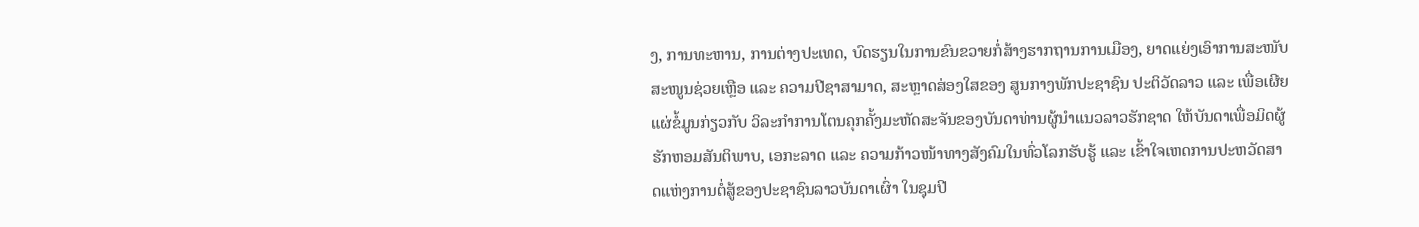ງ, ການທະຫານ, ການຕ່າງປະເທດ, ບົດຮຽນໃນການຂົນຂວາຍກໍ່ສ້າງຮາກຖານການເມືອງ, ຍາດແຍ່ງເອົາການສະໜັບສະໜູນຊ່ວຍເຫຼືອ ແລະ ຄວາມປີຊາສາມາດ, ສະຫຼາດສ່ອງໃສຂອງ ສູນກາງພັກປະຊາຊົນ ປະຕິວັດລາວ ແລະ ເພື່ອເຜີຍແຜ່ຂໍ້ມູນກ່ຽວກັບ ວິລະກໍາການໂຕນຄຸກຄັ້ງມະຫັດສະຈັນຂອງບັນດາທ່ານຜູ້ນໍາແນວລາວຮັກຊາດ ໃຫ້ບັນດາເພື່ອມິດຜູ້ຮັກຫອມສັນຕິພາບ, ເອກະລາດ ແລະ ຄວາມກ້າວໜ້າທາງສັງຄົມໃນທົ່ວໂລກຮັບຮູ້ ແລະ ເຂົ້າໃຈເຫດການປະຫວັດສາດແຫ່ງການຕໍ່ສູ້ຂອງປະຊາຊົນລາວບັນດາເຜົ່າ ໃນຊຸມປີ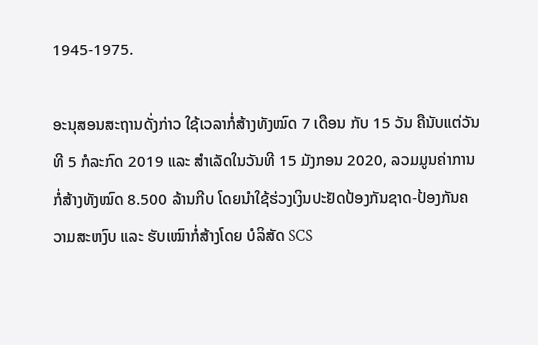1945-1975.

ອະນຸສອນສະຖານດັ່ງກ່າວ ໃຊ້ເວລາກໍ່ສ້າງທັງໝົດ 7 ເດືອນ ກັບ 15 ວັນ ຄືນັບແຕ່ວັນທີ 5 ກໍລະກົດ 2019 ແລະ ສຳເລັດໃນວັນທີ 15 ມັງກອນ 2020, ລວມມູນຄ່າການກໍ່ສ້າງທັງໝົດ 8.500 ລ້ານກີບ ໂດຍນຳໃຊ້ຮ່ວງເງິນປະຢັດປ້ອງກັນຊາດ-ປ້ອງກັນຄວາມສະຫງົບ ແລະ ຮັບເໝົາກໍ່ສ້າງໂດຍ ບໍລິສັດ SCS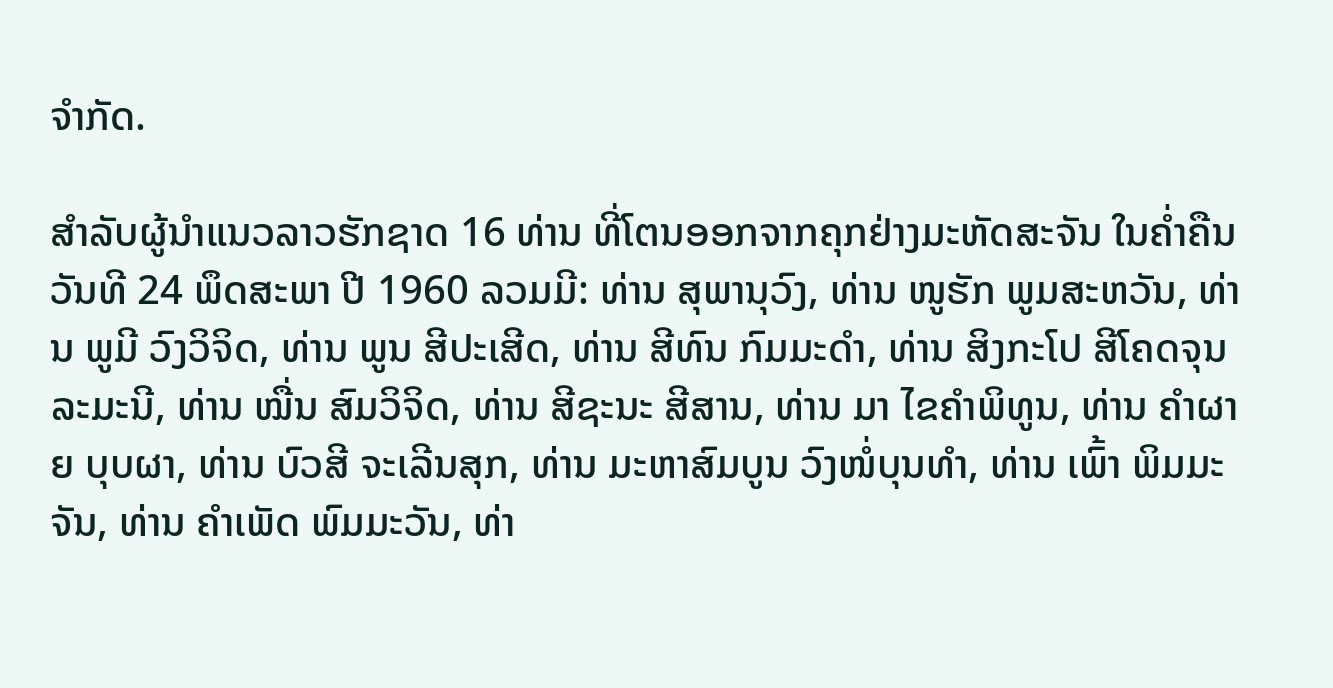ຈຳກັດ.

ສໍາລັບຜູ້ນໍາແນວລາວຮັກຊາດ 16 ທ່ານ ທີ່ໂຕນອອກຈາກຄຸກຢ່າງມະຫັດສະຈັນ ໃນຄໍ່າຄືນວັນທີ 24 ພຶດສະພາ ປີ 1960 ລວມມີ: ທ່ານ ສຸພານຸວົງ, ທ່ານ ໜູຮັກ ພູມສະຫວັນ, ທ່ານ ພູມີ ວົງວິຈິດ, ທ່ານ ພູນ ສີປະເສີດ, ທ່ານ ສີທົນ ກົມມະດຳ, ທ່ານ ສິງກະໂປ ສີໂຄດຈຸນລະມະນີ, ທ່ານ ໝື່ນ ສົມວິຈິດ, ທ່ານ ສີຊະນະ ສີສານ, ທ່ານ ມາ ໄຂຄຳພິທູນ, ທ່ານ ຄໍາຜາຍ ບຸບຜາ, ທ່ານ ບົວສີ ຈະເລີນສຸກ, ທ່ານ ມະຫາສົມບູນ ວົງໜໍ່ບຸນທໍາ, ທ່ານ ເພົ້າ ພິມມະຈັນ, ທ່ານ ຄໍາເພັດ ພົມມະວັນ, ທ່າ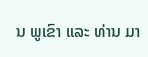ນ ພູເຂົາ ແລະ ທ່ານ ມາ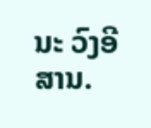ນະ ວົງອີສານ.